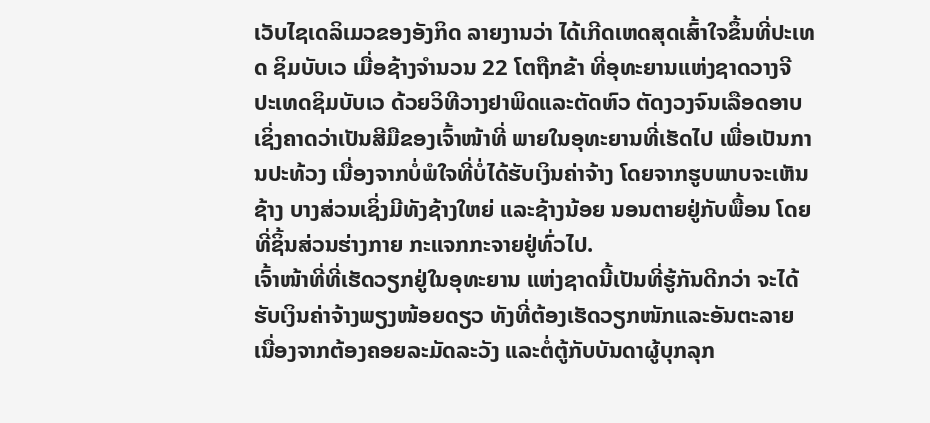ເວັບໄຊເດລິເມວຂອງອັງກິດ ລາຍງານວ່າ ໄດ້ເກີດເຫດສຸດເສົ້າໃຈຂຶ້ນທີ່ປະເທດ ຊິມບັບເວ ເມື່ອຊ້າງຈຳນວນ 22 ໂຕຖືກຂ້າ ທີ່ອຸທະຍານແຫ່ງຊາດວາງຈີ ປະເທດຊິມບັບເວ ດ້ວຍວິທີວາງຢາພິດແລະຕັດຫົວ ຕັດງວງຈົນເລືອດອາບ ເຊິ່ງຄາດວ່າເປັນສີມືຂອງເຈົ້າໜ້າທີ່ ພາຍໃນອຸທະຍານທີ່ເຮັດໄປ ເພື່ອເປັນການປະທ້ວງ ເນື່ອງຈາກບໍ່ພໍໃຈທີ່ບໍ່ໄດ້ຮັບເງິນຄ່າຈ້າງ ໂດຍຈາກຮູບພາບຈະເຫັນຊ້າງ ບາງສ່ວນເຊິ່ງມີທັງຊ້າງໃຫຍ່ ແລະຊ້າງນ້ອຍ ນອນຕາຍຢູ່ກັບພື້ອນ ໂດຍທີ່ຊິ້ນສ່ວນຮ່າງກາຍ ກະແຈກກະຈາຍຢູ່ທົ່ວໄປ.
ເຈົ້າໜ້າທີ່ທີ່ເຮັດວຽກຢູ່ໃນອຸທະຍານ ແຫ່ງຊາດນີ້ເປັນທີ່ຮູ້ກັນດີກວ່າ ຈະໄດ້ຮັບເງິນຄ່າຈ້າງພຽງໜ້ອຍດຽວ ທັງທີ່ຕ້ອງເຮັດວຽກໜັກແລະອັນຕະລາຍ ເນື່ອງຈາກຕ້ອງຄອຍລະມັດລະວັງ ແລະຕໍ່ຕູ້ກັບບັນດາຜູ້ບຸກລຸກ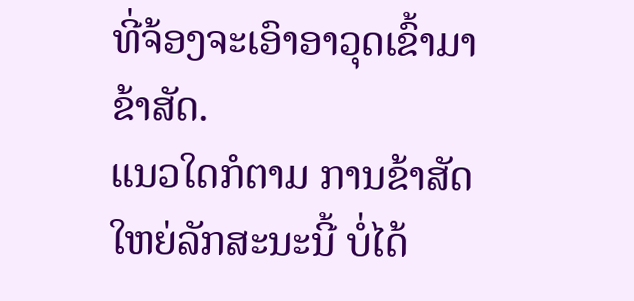ທີ່ຈ້ອງຈະເອົາອາວຸດເຂົ້າມາຂ້າສັດ.
ແນວໃດກໍຕາມ ການຂ້າສັດໃຫຍ່ລັກສະນະນີ້ ບໍ່ໄດ້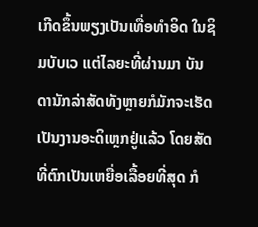ເກີດຂຶ້ນພຽງເປັນເທື່ອທຳອິດ ໃນຊິມບັບເວ ແຕ່ໄລຍະທີ່ຜ່ານມາ ບັນດານັກລ່າສັດທັງຫຼາຍກໍມັກຈະເຮັດ ເປັນງານອະດິເຫຼກຢູ່ແລ້ວ ໂດຍສັດທີ່ຕົກເປັນເຫຍື່ອເລື້ອຍທີ່ສຸດ ກໍ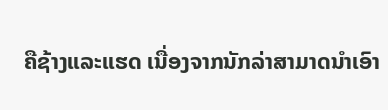ຄືຊ້າງແລະແຮດ ເນື່ອງຈາກນັກລ່າສາມາດນຳເອົາ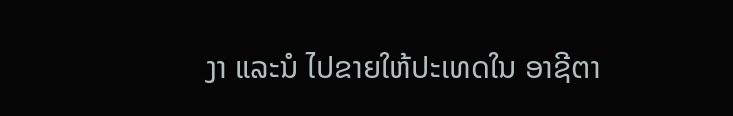ງາ ແລະນໍ ໄປຂາຍໃຫ້ປະເທດໃນ ອາຊີຕາ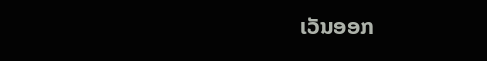ເວັນອອກ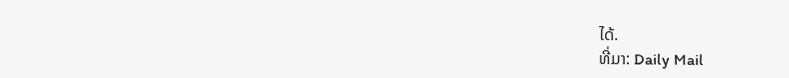ໄດ້.
ທີ່ມາ: Daily Mail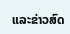ແລະຂ່າວສົດ